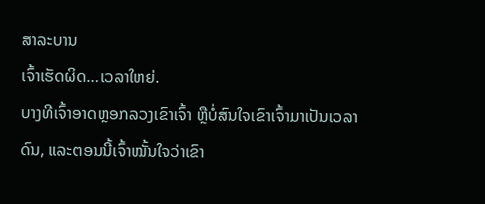ສາລະບານ
ເຈົ້າເຮັດຜິດ…ເວລາໃຫຍ່.
ບາງທີເຈົ້າອາດຫຼອກລວງເຂົາເຈົ້າ ຫຼືບໍ່ສົນໃຈເຂົາເຈົ້າມາເປັນເວລາດົນ, ແລະຕອນນີ້ເຈົ້າໝັ້ນໃຈວ່າເຂົາ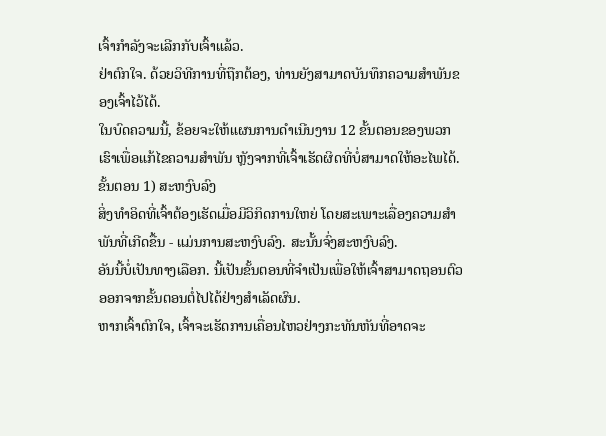ເຈົ້າກຳລັງຈະເລີກກັບເຈົ້າແລ້ວ.
ຢ່າຕົກໃຈ. ດ້ວຍວິທີການທີ່ຖືກຕ້ອງ, ທ່ານຍັງສາມາດບັນທຶກຄວາມສຳພັນຂອງເຈົ້າໄວ້ໄດ້.
ໃນບົດຄວາມນີ້, ຂ້ອຍຈະໃຫ້ແຜນການດຳເນີນງານ 12 ຂັ້ນຕອນຂອງພວກເຮົາເພື່ອແກ້ໄຂຄວາມສຳພັນ ຫຼັງຈາກທີ່ເຈົ້າເຮັດຜິດທີ່ບໍ່ສາມາດໃຫ້ອະໄພໄດ້.
ຂັ້ນຕອນ 1) ສະຫງົບລົງ
ສິ່ງທຳອິດທີ່ເຈົ້າຕ້ອງເຮັດເມື່ອມີວິກິດການໃຫຍ່ ໂດຍສະເພາະເລື່ອງຄວາມສຳພັນທີ່ເກີດຂື້ນ - ແມ່ນການສະຫງົບລົງ. ສະນັ້ນຈົ່ງສະຫງົບລົງ.
ອັນນີ້ບໍ່ເປັນທາງເລືອກ. ນີ້ເປັນຂັ້ນຕອນທີ່ຈຳເປັນເພື່ອໃຫ້ເຈົ້າສາມາດຖອນຕົວອອກຈາກຂັ້ນຕອນຕໍ່ໄປໄດ້ຢ່າງສຳເລັດຜົນ.
ຫາກເຈົ້າຕົກໃຈ, ເຈົ້າຈະເຮັດການເຄື່ອນໄຫວຢ່າງກະທັນຫັນທີ່ອາດຈະ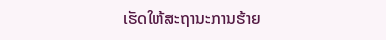ເຮັດໃຫ້ສະຖານະການຮ້າຍ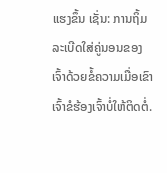ແຮງຂຶ້ນ ເຊັ່ນ: ການຖິ້ມລະເບີດໃສ່ຄູ່ນອນຂອງເຈົ້າດ້ວຍຂໍ້ຄວາມເມື່ອເຂົາເຈົ້າຂໍຮ້ອງເຈົ້າບໍ່ໃຫ້ຕິດຕໍ່.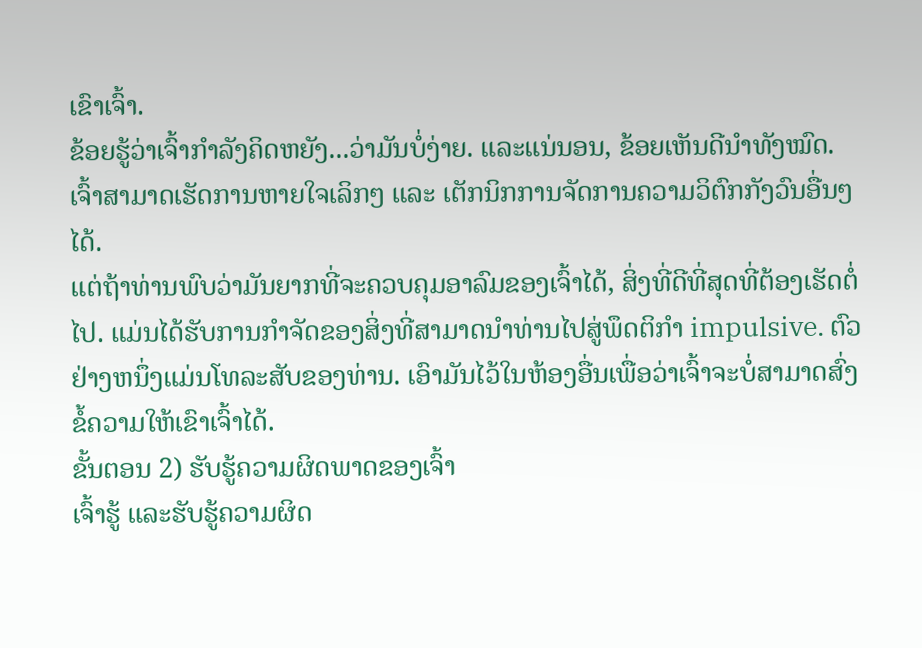ເຂົາເຈົ້າ.
ຂ້ອຍຮູ້ວ່າເຈົ້າກຳລັງຄິດຫຍັງ...ວ່າມັນບໍ່ງ່າຍ. ແລະແນ່ນອນ, ຂ້ອຍເຫັນດີນຳທັງໝົດ.
ເຈົ້າສາມາດເຮັດການຫາຍໃຈເລິກໆ ແລະ ເຕັກນິກການຈັດການຄວາມວິຕົກກັງວົນອື່ນໆໄດ້.
ແຕ່ຖ້າທ່ານພົບວ່າມັນຍາກທີ່ຈະຄວບຄຸມອາລົມຂອງເຈົ້າໄດ້, ສິ່ງທີ່ດີທີ່ສຸດທີ່ຕ້ອງເຮັດຕໍ່ໄປ. ແມ່ນໄດ້ຮັບການກໍາຈັດຂອງສິ່ງທີ່ສາມາດນໍາທ່ານໄປສູ່ພຶດຕິກໍາ impulsive. ຕົວຢ່າງຫນຶ່ງແມ່ນໂທລະສັບຂອງທ່ານ. ເອົາມັນໄວ້ໃນຫ້ອງອື່ນເພື່ອວ່າເຈົ້າຈະບໍ່ສາມາດສົ່ງຂໍ້ຄວາມໃຫ້ເຂົາເຈົ້າໄດ້.
ຂັ້ນຕອນ 2) ຮັບຮູ້ຄວາມຜິດພາດຂອງເຈົ້າ
ເຈົ້າຮູ້ ແລະຮັບຮູ້ຄວາມຜິດ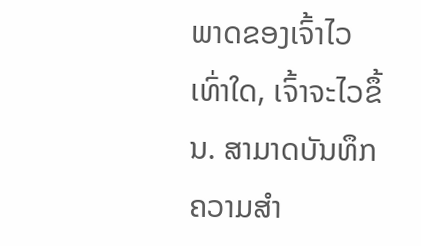ພາດຂອງເຈົ້າໄວເທົ່າໃດ, ເຈົ້າຈະໄວຂຶ້ນ. ສາມາດບັນທຶກຄວາມສຳ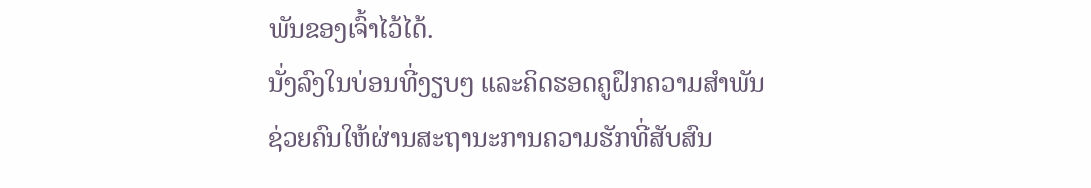ພັນຂອງເຈົ້າໄວ້ໄດ້.
ນັ່ງລົງໃນບ່ອນທີ່ງຽບໆ ແລະຄິດຮອດຄູຝຶກຄວາມສຳພັນຊ່ວຍຄົນໃຫ້ຜ່ານສະຖານະການຄວາມຮັກທີ່ສັບສົນ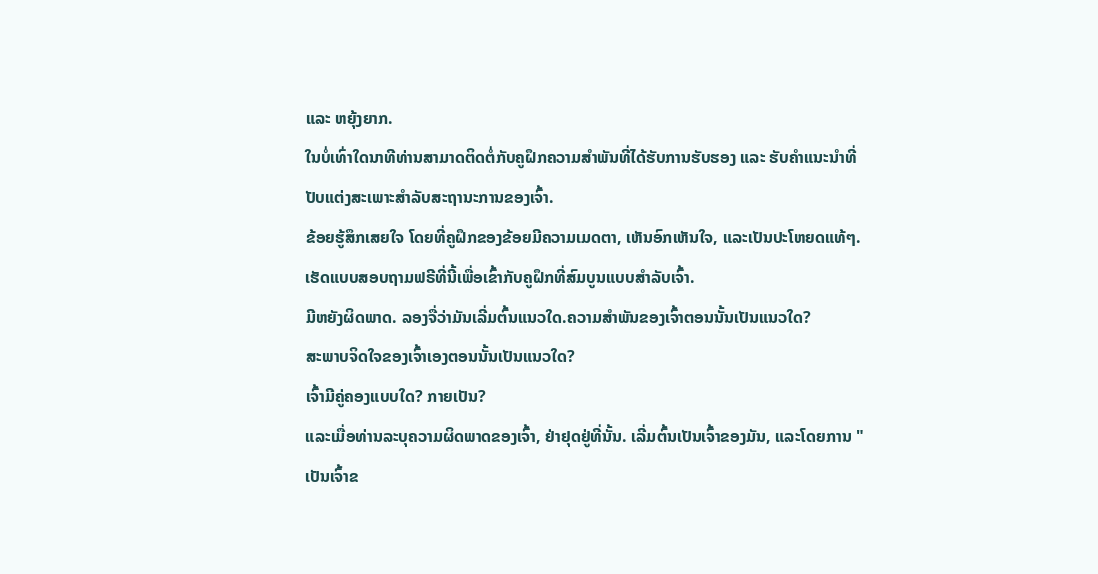ແລະ ຫຍຸ້ງຍາກ.
ໃນບໍ່ເທົ່າໃດນາທີທ່ານສາມາດຕິດຕໍ່ກັບຄູຝຶກຄວາມສຳພັນທີ່ໄດ້ຮັບການຮັບຮອງ ແລະ ຮັບຄຳແນະນຳທີ່ປັບແຕ່ງສະເພາະສຳລັບສະຖານະການຂອງເຈົ້າ.
ຂ້ອຍຮູ້ສຶກເສຍໃຈ ໂດຍທີ່ຄູຝຶກຂອງຂ້ອຍມີຄວາມເມດຕາ, ເຫັນອົກເຫັນໃຈ, ແລະເປັນປະໂຫຍດແທ້ໆ.
ເຮັດແບບສອບຖາມຟຣີທີ່ນີ້ເພື່ອເຂົ້າກັບຄູຝຶກທີ່ສົມບູນແບບສຳລັບເຈົ້າ.
ມີຫຍັງຜິດພາດ. ລອງຈື່ວ່າມັນເລີ່ມຕົ້ນແນວໃດ.ຄວາມສຳພັນຂອງເຈົ້າຕອນນັ້ນເປັນແນວໃດ?
ສະພາບຈິດໃຈຂອງເຈົ້າເອງຕອນນັ້ນເປັນແນວໃດ?
ເຈົ້າມີຄູ່ຄອງແບບໃດ? ກາຍເປັນ?
ແລະເມື່ອທ່ານລະບຸຄວາມຜິດພາດຂອງເຈົ້າ, ຢ່າຢຸດຢູ່ທີ່ນັ້ນ. ເລີ່ມຕົ້ນເປັນເຈົ້າຂອງມັນ, ແລະໂດຍການ "ເປັນເຈົ້າຂ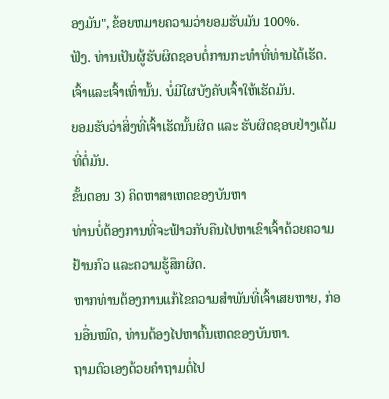ອງມັນ", ຂ້ອຍຫມາຍຄວາມວ່າຍອມຮັບມັນ 100%.
ຟັງ. ທ່ານເປັນຜູ້ຮັບຜິດຊອບຕໍ່ການກະທຳທີ່ທ່ານໄດ້ເຮັດ. ເຈົ້າແລະເຈົ້າເທົ່ານັ້ນ. ບໍ່ມີໃຜບັງຄັບເຈົ້າໃຫ້ເຮັດມັນ.
ຍອມຮັບວ່າສິ່ງທີ່ເຈົ້າເຮັດນັ້ນຜິດ ແລະ ຮັບຜິດຊອບຢ່າງເຕັມທີ່ຕໍ່ມັນ.
ຂັ້ນຕອນ 3) ຄິດຫາສາເຫດຂອງບັນຫາ
ທ່ານບໍ່ຕ້ອງການທີ່ຈະຟ້າວກັບຄືນໄປຫາເຂົາເຈົ້າດ້ວຍຄວາມຢ້ານກົວ ແລະຄວາມຮູ້ສຶກຜິດ.
ຫາກທ່ານຕ້ອງການແກ້ໄຂຄວາມສຳພັນທີ່ເຈົ້າເສຍຫາຍ, ກ່ອນອື່ນໝົດ, ທ່ານຕ້ອງໄປຫາຕົ້ນເຫດຂອງບັນຫາ.
ຖາມຕົວເອງດ້ວຍຄຳຖາມຕໍ່ໄປ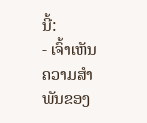ນີ້:
- ເຈົ້າເຫັນຄວາມສຳພັນຂອງ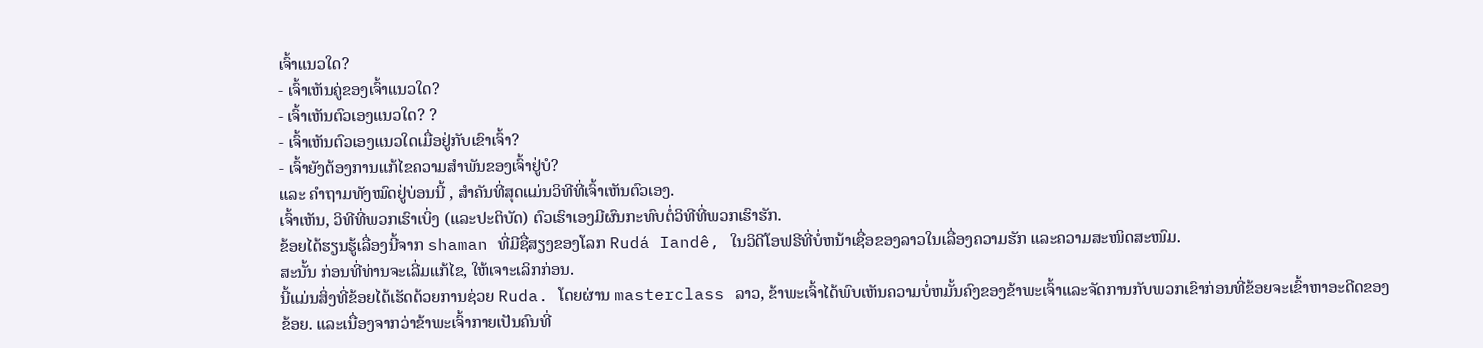ເຈົ້າແນວໃດ?
- ເຈົ້າເຫັນຄູ່ຂອງເຈົ້າແນວໃດ?
- ເຈົ້າເຫັນຕົວເອງແນວໃດ? ?
- ເຈົ້າເຫັນຕົວເອງແນວໃດເມື່ອຢູ່ກັບເຂົາເຈົ້າ?
- ເຈົ້າຍັງຕ້ອງການແກ້ໄຂຄວາມສຳພັນຂອງເຈົ້າຢູ່ບໍ?
ແລະ ຄຳຖາມທັງໝົດຢູ່ບ່ອນນີ້ , ສໍາຄັນທີ່ສຸດແມ່ນວິທີທີ່ເຈົ້າເຫັນຕົວເອງ.
ເຈົ້າເຫັນ, ວິທີທີ່ພວກເຮົາເບິ່ງ (ແລະປະຕິບັດ) ຕົວເຮົາເອງມີຜົນກະທົບຕໍ່ວິທີທີ່ພວກເຮົາຮັກ.
ຂ້ອຍໄດ້ຮຽນຮູ້ເລື່ອງນີ້ຈາກ shaman ທີ່ມີຊື່ສຽງຂອງໂລກ Rudá Iandê, ໃນວິດີໂອຟຣີທີ່ບໍ່ຫນ້າເຊື່ອຂອງລາວໃນເລື່ອງຄວາມຮັກ ແລະຄວາມສະໜິດສະໜົມ.
ສະນັ້ນ ກ່ອນທີ່ທ່ານຈະເລີ່ມແກ້ໄຂ, ໃຫ້ເຈາະເລິກກ່ອນ.
ນີ້ແມ່ນສິ່ງທີ່ຂ້ອຍໄດ້ເຮັດດ້ວຍການຊ່ວຍ Ruda. ໂດຍຜ່ານ masterclass ລາວ, ຂ້າພະເຈົ້າໄດ້ພົບເຫັນຄວາມບໍ່ຫມັ້ນຄົງຂອງຂ້າພະເຈົ້າແລະຈັດການກັບພວກເຂົາກ່ອນທີ່ຂ້ອຍຈະເຂົ້າຫາອະດີດຂອງຂ້ອຍ. ແລະເນື່ອງຈາກວ່າຂ້າພະເຈົ້າກາຍເປັນຄົນທີ່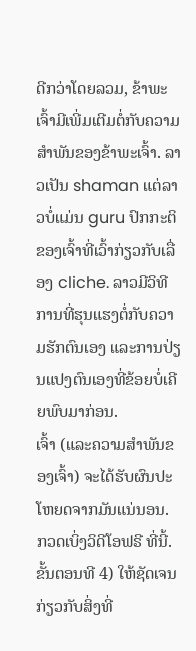ດີກວ່າໂດຍລວມ, ຂ້າພະເຈົ້າມີເພີ່ມເຕີມຕໍ່ກັບຄວາມສໍາພັນຂອງຂ້າພະເຈົ້າ. ລາວເປັນ shaman ແຕ່ລາວບໍ່ແມ່ນ guru ປົກກະຕິຂອງເຈົ້າທີ່ເວົ້າກ່ຽວກັບເລື່ອງ cliche. ລາວມີວິທີການທີ່ຮຸນແຮງຕໍ່ກັບຄວາມຮັກຕົນເອງ ແລະການປ່ຽນແປງຕົນເອງທີ່ຂ້ອຍບໍ່ເຄີຍພົບມາກ່ອນ.
ເຈົ້າ (ແລະຄວາມສໍາພັນຂອງເຈົ້າ) ຈະໄດ້ຮັບຜົນປະໂຫຍດຈາກມັນແນ່ນອນ.
ກວດເບິ່ງວິດີໂອຟຣີ ທີ່ນີ້.
ຂັ້ນຕອນທີ 4) ໃຫ້ຊັດເຈນກ່ຽວກັບສິ່ງທີ່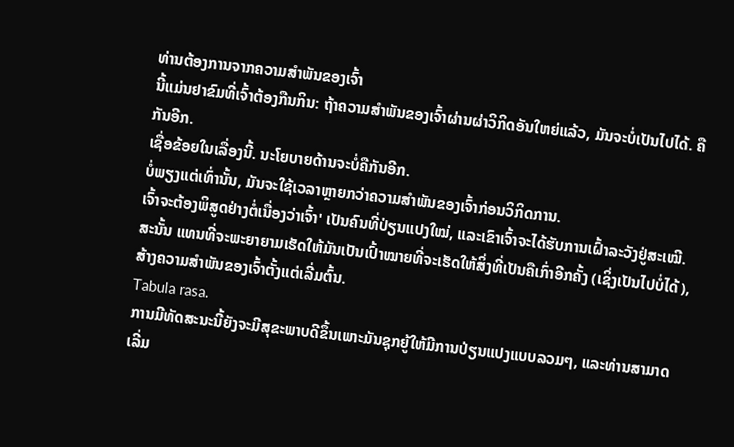ທ່ານຕ້ອງການຈາກຄວາມສຳພັນຂອງເຈົ້າ
ນີ້ແມ່ນຢາຂົມທີ່ເຈົ້າຕ້ອງກືນກິນ: ຖ້າຄວາມສຳພັນຂອງເຈົ້າຜ່ານຜ່າວິກິດອັນໃຫຍ່ແລ້ວ, ມັນຈະບໍ່ເປັນໄປໄດ້. ຄືກັນອີກ.
ເຊື່ອຂ້ອຍໃນເລື່ອງນີ້. ນະໂຍບາຍດ້ານຈະບໍ່ຄືກັນອີກ.
ບໍ່ພຽງແຕ່ເທົ່ານັ້ນ, ມັນຈະໃຊ້ເວລາຫຼາຍກວ່າຄວາມສຳພັນຂອງເຈົ້າກ່ອນວິກິດການ.
ເຈົ້າຈະຕ້ອງພິສູດຢ່າງຕໍ່ເນື່ອງວ່າເຈົ້າ' ເປັນຄົນທີ່ປ່ຽນແປງໃໝ່, ແລະເຂົາເຈົ້າຈະໄດ້ຮັບການເຝົ້າລະວັງຢູ່ສະເໝີ.
ສະນັ້ນ ແທນທີ່ຈະພະຍາຍາມເຮັດໃຫ້ມັນເປັນເປົ້າໝາຍທີ່ຈະເຮັດໃຫ້ສິ່ງທີ່ເປັນຄືເກົ່າອີກຄັ້ງ (ເຊິ່ງເປັນໄປບໍ່ໄດ້), ສ້າງຄວາມສໍາພັນຂອງເຈົ້າຕັ້ງແຕ່ເລີ່ມຕົ້ນ.
Tabula rasa.
ການມີທັດສະນະນີ້ຍັງຈະມີສຸຂະພາບດີຂຶ້ນເພາະມັນຊຸກຍູ້ໃຫ້ມີການປ່ຽນແປງແບບລວມໆ, ແລະທ່ານສາມາດເລີ່ມ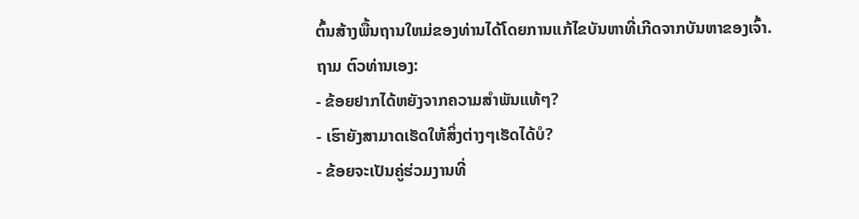ຕົ້ນສ້າງພື້ນຖານໃຫມ່ຂອງທ່ານໄດ້ໂດຍການແກ້ໄຂບັນຫາທີ່ເກີດຈາກບັນຫາຂອງເຈົ້າ.
ຖາມ ຕົວທ່ານເອງ:
- ຂ້ອຍຢາກໄດ້ຫຍັງຈາກຄວາມສຳພັນແທ້ໆ?
- ເຮົາຍັງສາມາດເຮັດໃຫ້ສິ່ງຕ່າງໆເຮັດໄດ້ບໍ?
- ຂ້ອຍຈະເປັນຄູ່ຮ່ວມງານທີ່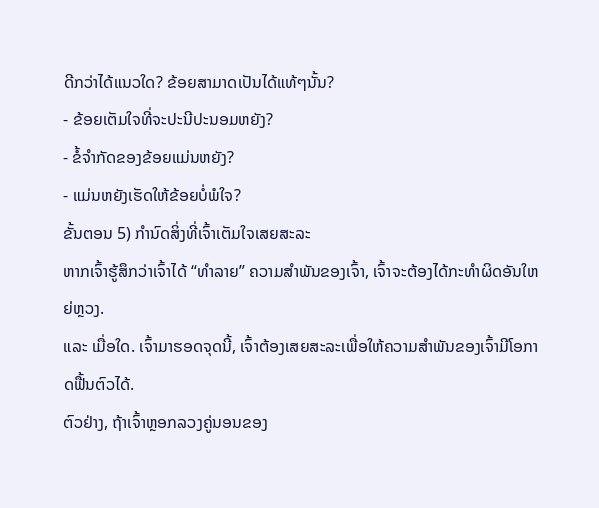ດີກວ່າໄດ້ແນວໃດ? ຂ້ອຍສາມາດເປັນໄດ້ແທ້ໆນັ້ນ?
- ຂ້ອຍເຕັມໃຈທີ່ຈະປະນີປະນອມຫຍັງ?
- ຂໍ້ຈຳກັດຂອງຂ້ອຍແມ່ນຫຍັງ?
- ແມ່ນຫຍັງເຮັດໃຫ້ຂ້ອຍບໍ່ພໍໃຈ?
ຂັ້ນຕອນ 5) ກຳນົດສິ່ງທີ່ເຈົ້າເຕັມໃຈເສຍສະລະ
ຫາກເຈົ້າຮູ້ສຶກວ່າເຈົ້າໄດ້ “ທຳລາຍ” ຄວາມສຳພັນຂອງເຈົ້າ, ເຈົ້າຈະຕ້ອງໄດ້ກະທຳຜິດອັນໃຫຍ່ຫຼວງ.
ແລະ ເມື່ອໃດ. ເຈົ້າມາຮອດຈຸດນີ້, ເຈົ້າຕ້ອງເສຍສະລະເພື່ອໃຫ້ຄວາມສຳພັນຂອງເຈົ້າມີໂອກາດຟື້ນຕົວໄດ້.
ຕົວຢ່າງ, ຖ້າເຈົ້າຫຼອກລວງຄູ່ນອນຂອງ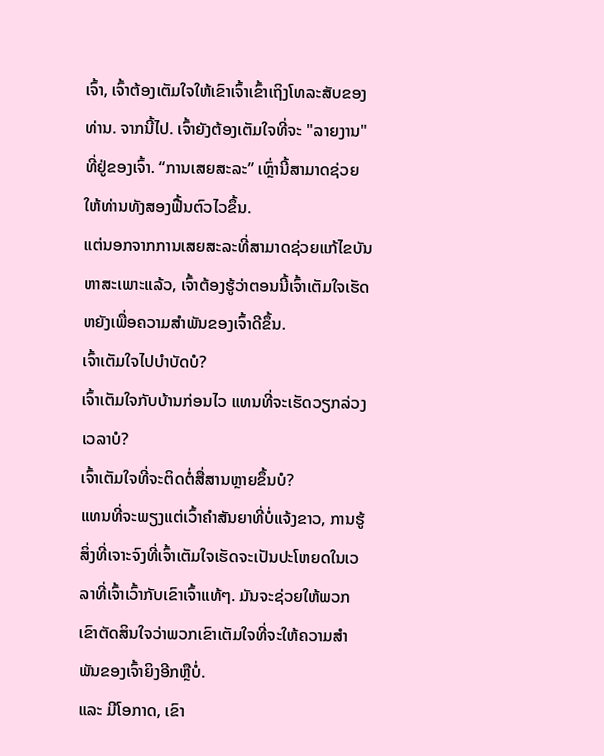ເຈົ້າ, ເຈົ້າຕ້ອງເຕັມໃຈໃຫ້ເຂົາເຈົ້າເຂົ້າເຖິງໂທລະສັບຂອງທ່ານ. ຈາກນີ້ໄປ. ເຈົ້າຍັງຕ້ອງເຕັມໃຈທີ່ຈະ "ລາຍງານ" ທີ່ຢູ່ຂອງເຈົ້າ. “ການເສຍສະລະ” ເຫຼົ່ານີ້ສາມາດຊ່ວຍໃຫ້ທ່ານທັງສອງຟື້ນຕົວໄວຂຶ້ນ.
ແຕ່ນອກຈາກການເສຍສະລະທີ່ສາມາດຊ່ວຍແກ້ໄຂບັນຫາສະເພາະແລ້ວ, ເຈົ້າຕ້ອງຮູ້ວ່າຕອນນີ້ເຈົ້າເຕັມໃຈເຮັດຫຍັງເພື່ອຄວາມສຳພັນຂອງເຈົ້າດີຂຶ້ນ.
ເຈົ້າເຕັມໃຈໄປບໍາບັດບໍ?
ເຈົ້າເຕັມໃຈກັບບ້ານກ່ອນໄວ ແທນທີ່ຈະເຮັດວຽກລ່ວງເວລາບໍ?
ເຈົ້າເຕັມໃຈທີ່ຈະຕິດຕໍ່ສື່ສານຫຼາຍຂຶ້ນບໍ?
ແທນທີ່ຈະພຽງແຕ່ເວົ້າຄຳສັນຍາທີ່ບໍ່ແຈ້ງຂາວ, ການຮູ້ສິ່ງທີ່ເຈາະຈົງທີ່ເຈົ້າເຕັມໃຈເຮັດຈະເປັນປະໂຫຍດໃນເວລາທີ່ເຈົ້າເວົ້າກັບເຂົາເຈົ້າແທ້ໆ. ມັນຈະຊ່ວຍໃຫ້ພວກເຂົາຕັດສິນໃຈວ່າພວກເຂົາເຕັມໃຈທີ່ຈະໃຫ້ຄວາມສຳພັນຂອງເຈົ້າຍິງອີກຫຼືບໍ່.
ແລະ ມີໂອກາດ, ເຂົາ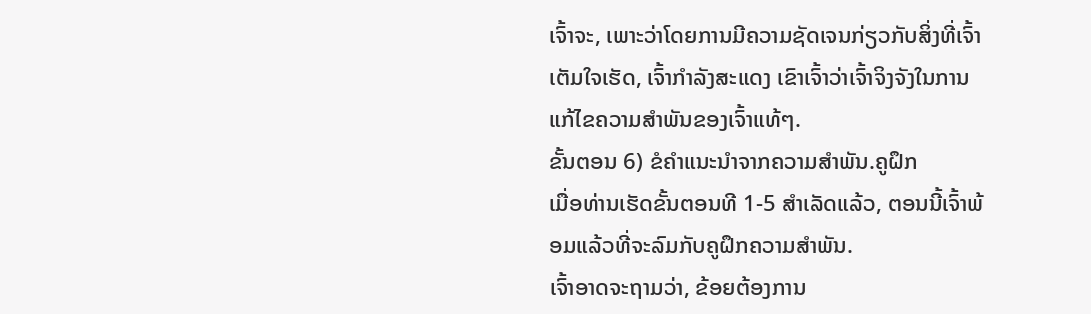ເຈົ້າຈະ, ເພາະວ່າໂດຍການມີຄວາມຊັດເຈນກ່ຽວກັບສິ່ງທີ່ເຈົ້າເຕັມໃຈເຮັດ, ເຈົ້າກໍາລັງສະແດງ ເຂົາເຈົ້າວ່າເຈົ້າຈິງຈັງໃນການແກ້ໄຂຄວາມສຳພັນຂອງເຈົ້າແທ້ໆ.
ຂັ້ນຕອນ 6) ຂໍຄຳແນະນຳຈາກຄວາມສຳພັນ.ຄູຝຶກ
ເມື່ອທ່ານເຮັດຂັ້ນຕອນທີ 1-5 ສຳເລັດແລ້ວ, ຕອນນີ້ເຈົ້າພ້ອມແລ້ວທີ່ຈະລົມກັບຄູຝຶກຄວາມສຳພັນ.
ເຈົ້າອາດຈະຖາມວ່າ, ຂ້ອຍຕ້ອງການ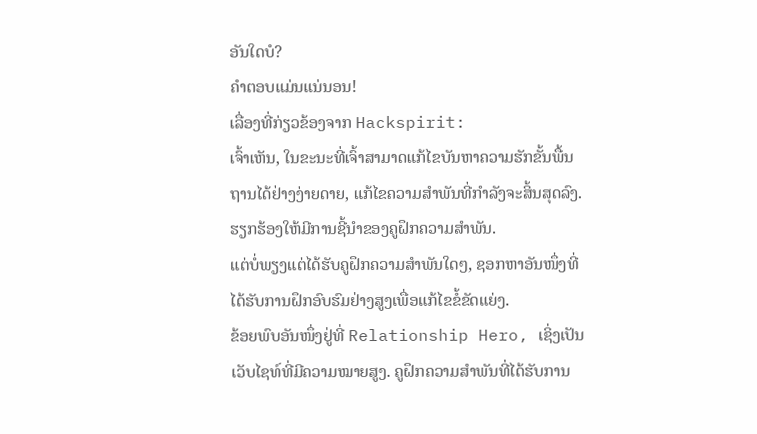ອັນໃດບໍ?
ຄໍາຕອບແມ່ນແນ່ນອນ!
ເລື່ອງທີ່ກ່ຽວຂ້ອງຈາກ Hackspirit:
ເຈົ້າເຫັນ, ໃນຂະນະທີ່ເຈົ້າສາມາດແກ້ໄຂບັນຫາຄວາມຮັກຂັ້ນພື້ນຖານໄດ້ຢ່າງງ່າຍດາຍ, ແກ້ໄຂຄວາມສໍາພັນທີ່ກໍາລັງຈະສິ້ນສຸດລົງ. ຮຽກຮ້ອງໃຫ້ມີການຊີ້ນໍາຂອງຄູຝຶກຄວາມສຳພັນ.
ແຕ່ບໍ່ພຽງແຕ່ໄດ້ຮັບຄູຝຶກຄວາມສຳພັນໃດໆ, ຊອກຫາອັນໜຶ່ງທີ່ໄດ້ຮັບການຝຶກອົບຮົມຢ່າງສູງເພື່ອແກ້ໄຂຂໍ້ຂັດແຍ່ງ.
ຂ້ອຍພົບອັນໜຶ່ງຢູ່ທີ່ Relationship Hero, ເຊິ່ງເປັນເວັບໄຊທ໌ທີ່ມີຄວາມໝາຍສູງ. ຄູຝຶກຄວາມສຳພັນທີ່ໄດ້ຮັບການ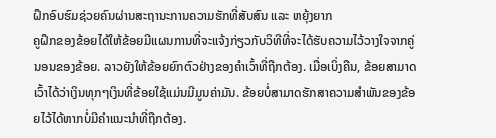ຝຶກອົບຮົມຊ່ວຍຄົນຜ່ານສະຖານະການຄວາມຮັກທີ່ສັບສົນ ແລະ ຫຍຸ້ງຍາກ
ຄູຝຶກຂອງຂ້ອຍໄດ້ໃຫ້ຂ້ອຍມີແຜນການທີ່ຈະແຈ້ງກ່ຽວກັບວິທີທີ່ຈະໄດ້ຮັບຄວາມໄວ້ວາງໃຈຈາກຄູ່ນອນຂອງຂ້ອຍ. ລາວຍັງໃຫ້ຂ້ອຍຍົກຕົວຢ່າງຂອງຄຳເວົ້າທີ່ຖືກຕ້ອງ. ເມື່ອເບິ່ງຄືນ, ຂ້ອຍສາມາດເວົ້າໄດ້ວ່າເງິນທຸກໆເງິນທີ່ຂ້ອຍໃຊ້ແມ່ນມີມູນຄ່າມັນ. ຂ້ອຍບໍ່ສາມາດຮັກສາຄວາມສຳພັນຂອງຂ້ອຍໄວ້ໄດ້ຫາກບໍ່ມີຄຳແນະນຳທີ່ຖືກຕ້ອງ.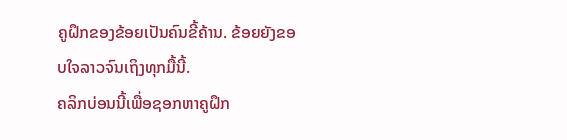ຄູຝຶກຂອງຂ້ອຍເປັນຄົນຂີ້ຄ້ານ. ຂ້ອຍຍັງຂອບໃຈລາວຈົນເຖິງທຸກມື້ນີ້.
ຄລິກບ່ອນນີ້ເພື່ອຊອກຫາຄູຝຶກ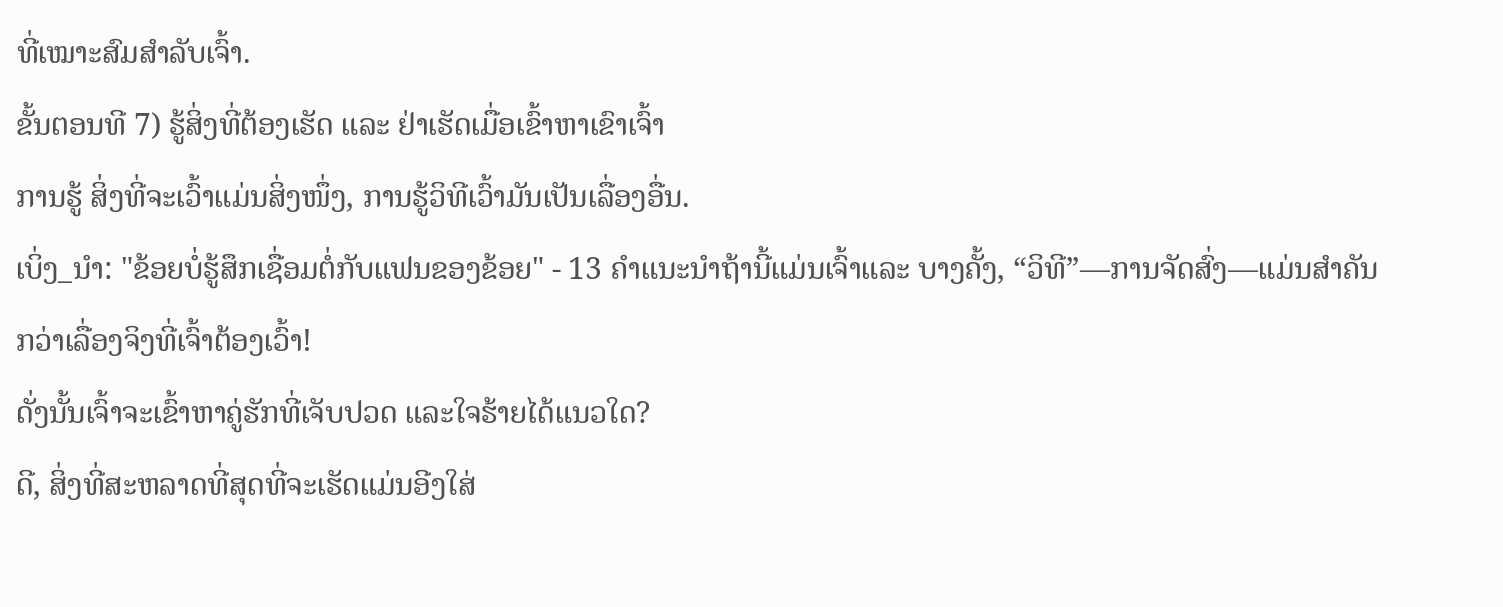ທີ່ເໝາະສົມສຳລັບເຈົ້າ.
ຂັ້ນຕອນທີ 7) ຮູ້ສິ່ງທີ່ຕ້ອງເຮັດ ແລະ ຢ່າເຮັດເມື່ອເຂົ້າຫາເຂົາເຈົ້າ
ການຮູ້ ສິ່ງທີ່ຈະເວົ້າແມ່ນສິ່ງໜຶ່ງ, ການຮູ້ວິທີເວົ້າມັນເປັນເລື່ອງອື່ນ.
ເບິ່ງ_ນຳ: "ຂ້ອຍບໍ່ຮູ້ສຶກເຊື່ອມຕໍ່ກັບແຟນຂອງຂ້ອຍ" - 13 ຄໍາແນະນໍາຖ້ານີ້ແມ່ນເຈົ້າແລະ ບາງຄັ້ງ, “ວິທີ”—ການຈັດສົ່ງ—ແມ່ນສໍາຄັນກວ່າເລື່ອງຈິງທີ່ເຈົ້າຕ້ອງເວົ້າ!
ດັ່ງນັ້ນເຈົ້າຈະເຂົ້າຫາຄູ່ຮັກທີ່ເຈັບປວດ ແລະໃຈຮ້າຍໄດ້ແນວໃດ?
ດີ, ສິ່ງທີ່ສະຫລາດທີ່ສຸດທີ່ຈະເຮັດແມ່ນອີງໃສ່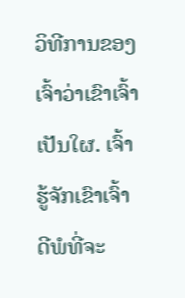ວິທີການຂອງເຈົ້າວ່າເຂົາເຈົ້າເປັນໃຜ. ເຈົ້າຮູ້ຈັກເຂົາເຈົ້າດີພໍທີ່ຈະ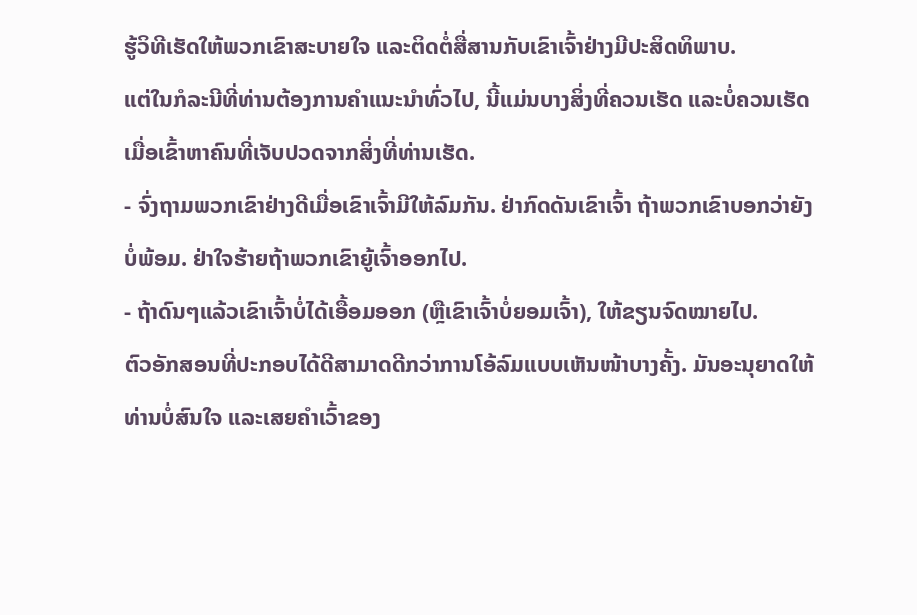ຮູ້ວິທີເຮັດໃຫ້ພວກເຂົາສະບາຍໃຈ ແລະຕິດຕໍ່ສື່ສານກັບເຂົາເຈົ້າຢ່າງມີປະສິດທິພາບ.
ແຕ່ໃນກໍລະນີທີ່ທ່ານຕ້ອງການຄຳແນະນຳທົ່ວໄປ, ນີ້ແມ່ນບາງສິ່ງທີ່ຄວນເຮັດ ແລະບໍ່ຄວນເຮັດເມື່ອເຂົ້າຫາຄົນທີ່ເຈັບປວດຈາກສິ່ງທີ່ທ່ານເຮັດ.
- ຈົ່ງຖາມພວກເຂົາຢ່າງດີເມື່ອເຂົາເຈົ້າມີໃຫ້ລົມກັນ. ຢ່າກົດດັນເຂົາເຈົ້າ ຖ້າພວກເຂົາບອກວ່າຍັງບໍ່ພ້ອມ. ຢ່າໃຈຮ້າຍຖ້າພວກເຂົາຍູ້ເຈົ້າອອກໄປ.
- ຖ້າດົນໆແລ້ວເຂົາເຈົ້າບໍ່ໄດ້ເອື້ອມອອກ (ຫຼືເຂົາເຈົ້າບໍ່ຍອມເຈົ້າ), ໃຫ້ຂຽນຈົດໝາຍໄປ.
ຕົວອັກສອນທີ່ປະກອບໄດ້ດີສາມາດດີກວ່າການໂອ້ລົມແບບເຫັນໜ້າບາງຄັ້ງ. ມັນອະນຸຍາດໃຫ້ທ່ານບໍ່ສົນໃຈ ແລະເສຍຄຳເວົ້າຂອງ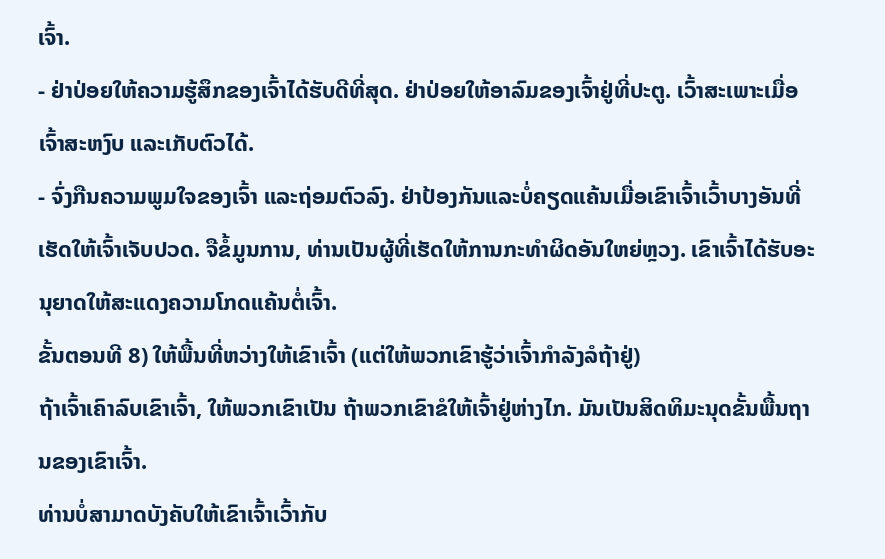ເຈົ້າ.
- ຢ່າປ່ອຍໃຫ້ຄວາມຮູ້ສຶກຂອງເຈົ້າໄດ້ຮັບດີທີ່ສຸດ. ຢ່າປ່ອຍໃຫ້ອາລົມຂອງເຈົ້າຢູ່ທີ່ປະຕູ. ເວົ້າສະເພາະເມື່ອເຈົ້າສະຫງົບ ແລະເກັບຕົວໄດ້.
- ຈົ່ງກືນຄວາມພູມໃຈຂອງເຈົ້າ ແລະຖ່ອມຕົວລົງ. ຢ່າປ້ອງກັນແລະບໍ່ຄຽດແຄ້ນເມື່ອເຂົາເຈົ້າເວົ້າບາງອັນທີ່ເຮັດໃຫ້ເຈົ້າເຈັບປວດ. ຈືຂໍ້ມູນການ, ທ່ານເປັນຜູ້ທີ່ເຮັດໃຫ້ການກະທໍາຜິດອັນໃຫຍ່ຫຼວງ. ເຂົາເຈົ້າໄດ້ຮັບອະນຸຍາດໃຫ້ສະແດງຄວາມໂກດແຄ້ນຕໍ່ເຈົ້າ.
ຂັ້ນຕອນທີ 8) ໃຫ້ພື້ນທີ່ຫວ່າງໃຫ້ເຂົາເຈົ້າ (ແຕ່ໃຫ້ພວກເຂົາຮູ້ວ່າເຈົ້າກຳລັງລໍຖ້າຢູ່)
ຖ້າເຈົ້າເຄົາລົບເຂົາເຈົ້າ, ໃຫ້ພວກເຂົາເປັນ ຖ້າພວກເຂົາຂໍໃຫ້ເຈົ້າຢູ່ຫ່າງໄກ. ມັນເປັນສິດທິມະນຸດຂັ້ນພື້ນຖານຂອງເຂົາເຈົ້າ.
ທ່ານບໍ່ສາມາດບັງຄັບໃຫ້ເຂົາເຈົ້າເວົ້າກັບ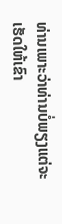ທ່ານເພາະວ່າທ່ານບໍ່ພຽງແຕ່ຈະເຮັດໃຫ້ເຂົາ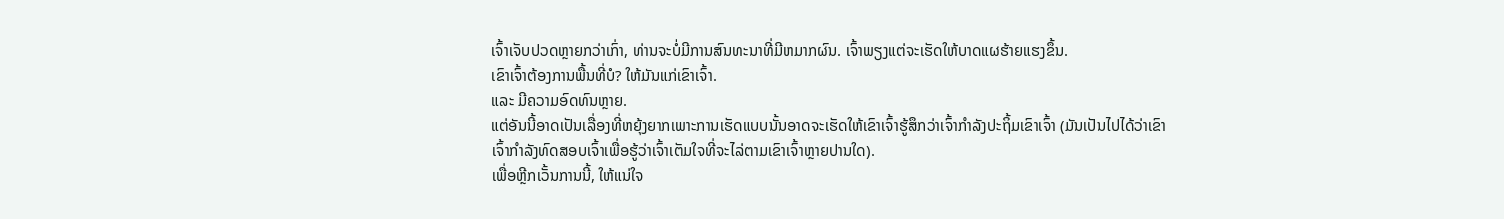ເຈົ້າເຈັບປວດຫຼາຍກວ່າເກົ່າ, ທ່ານຈະບໍ່ມີການສົນທະນາທີ່ມີຫມາກຜົນ. ເຈົ້າພຽງແຕ່ຈະເຮັດໃຫ້ບາດແຜຮ້າຍແຮງຂຶ້ນ.
ເຂົາເຈົ້າຕ້ອງການພື້ນທີ່ບໍ? ໃຫ້ມັນແກ່ເຂົາເຈົ້າ.
ແລະ ມີຄວາມອົດທົນຫຼາຍ.
ແຕ່ອັນນີ້ອາດເປັນເລື່ອງທີ່ຫຍຸ້ງຍາກເພາະການເຮັດແບບນັ້ນອາດຈະເຮັດໃຫ້ເຂົາເຈົ້າຮູ້ສຶກວ່າເຈົ້າກຳລັງປະຖິ້ມເຂົາເຈົ້າ (ມັນເປັນໄປໄດ້ວ່າເຂົາເຈົ້າກຳລັງທົດສອບເຈົ້າເພື່ອຮູ້ວ່າເຈົ້າເຕັມໃຈທີ່ຈະໄລ່ຕາມເຂົາເຈົ້າຫຼາຍປານໃດ).
ເພື່ອຫຼີກເວັ້ນການນີ້, ໃຫ້ແນ່ໃຈ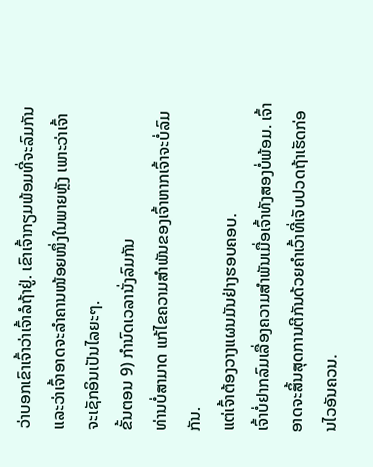ວ່າບອກເຂົາເຈົ້າວ່າເຈົ້າລໍຖ້າຢູ່. ເຂົາເຈົ້າກຽມພ້ອມທີ່ຈະລົມກັນ ແລະວ່າເຈົ້າອາດຈະລຳຄານໜ້ອຍໜຶ່ງໃນພາຍຫຼັງ ເພາະວ່າເຈົ້າຈະເຊັກອິນເປັນໄລຍະໆ.
ຂັ້ນຕອນ 9) ກຳນົດເວລານັ່ງລົມກັນ
ທ່ານບໍ່ສາມາດ ແກ້ໄຂຄວາມສຳພັນຂອງເຈົ້າຫາກເຈົ້າຈະບໍ່ລົມກັນ.
ແຕ່ເຈົ້າຕ້ອງວາງແຜນມັນຢ່າງຮອບຄອບ.
ເຈົ້າບໍ່ຢາກລົມເລື່ອງຄວາມສຳພັນເມື່ອເຈົ້າທັງສອງບໍ່ພ້ອມ. ເຈົ້າອາດຈະສິ້ນສຸດການຕີກັນດ້ວຍຄໍາເວົ້າທີ່ເຈັບປວດຖ້າເຮັດກ່ອນໄວອັນຄວນ.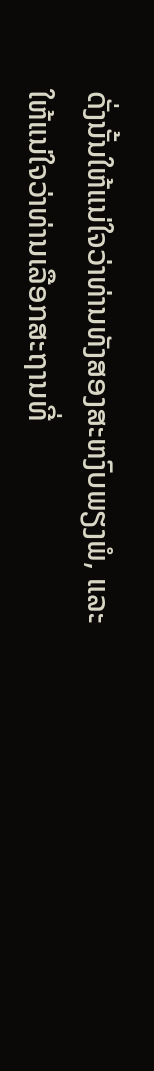ດັ່ງນັ້ນໃຫ້ແນ່ໃຈວ່າທ່ານທັງສອງສະຫງົບພຽງພໍ, ແລະໃຫ້ແນ່ໃຈວ່າທ່ານເລືອກສະຖານທີ່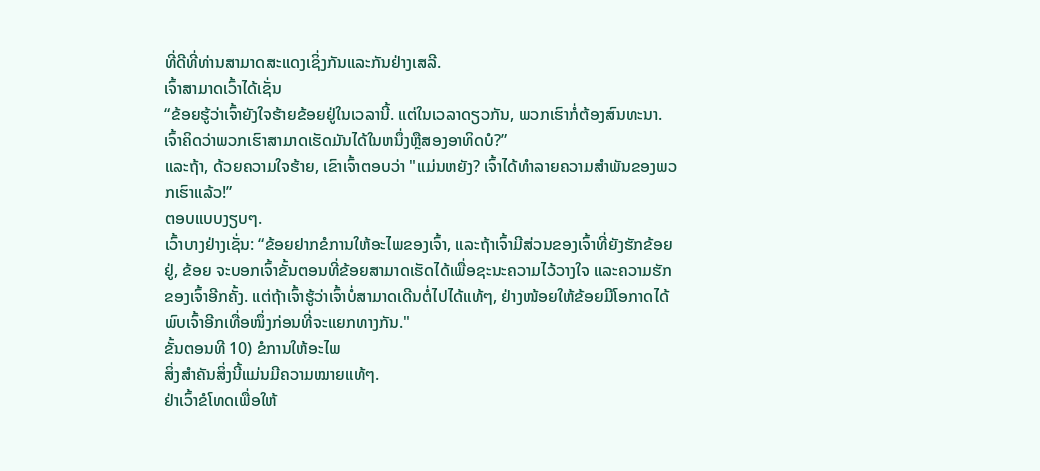ທີ່ດີທີ່ທ່ານສາມາດສະແດງເຊິ່ງກັນແລະກັນຢ່າງເສລີ.
ເຈົ້າສາມາດເວົ້າໄດ້ເຊັ່ນ
“ຂ້ອຍຮູ້ວ່າເຈົ້າຍັງໃຈຮ້າຍຂ້ອຍຢູ່ໃນເວລານີ້. ແຕ່ໃນເວລາດຽວກັນ, ພວກເຮົາກໍ່ຕ້ອງສົນທະນາ. ເຈົ້າຄິດວ່າພວກເຮົາສາມາດເຮັດມັນໄດ້ໃນຫນຶ່ງຫຼືສອງອາທິດບໍ?”
ແລະຖ້າ, ດ້ວຍຄວາມໃຈຮ້າຍ, ເຂົາເຈົ້າຕອບວ່າ "ແມ່ນຫຍັງ? ເຈົ້າໄດ້ທຳລາຍຄວາມສຳພັນຂອງພວກເຮົາແລ້ວ!”
ຕອບແບບງຽບໆ.
ເວົ້າບາງຢ່າງເຊັ່ນ: “ຂ້ອຍຢາກຂໍການໃຫ້ອະໄພຂອງເຈົ້າ, ແລະຖ້າເຈົ້າມີສ່ວນຂອງເຈົ້າທີ່ຍັງຮັກຂ້ອຍຢູ່, ຂ້ອຍ ຈະບອກເຈົ້າຂັ້ນຕອນທີ່ຂ້ອຍສາມາດເຮັດໄດ້ເພື່ອຊະນະຄວາມໄວ້ວາງໃຈ ແລະຄວາມຮັກຂອງເຈົ້າອີກຄັ້ງ. ແຕ່ຖ້າເຈົ້າຮູ້ວ່າເຈົ້າບໍ່ສາມາດເດີນຕໍ່ໄປໄດ້ແທ້ໆ, ຢ່າງໜ້ອຍໃຫ້ຂ້ອຍມີໂອກາດໄດ້ພົບເຈົ້າອີກເທື່ອໜຶ່ງກ່ອນທີ່ຈະແຍກທາງກັນ."
ຂັ້ນຕອນທີ 10) ຂໍການໃຫ້ອະໄພ
ສິ່ງສຳຄັນສິ່ງນີ້ແມ່ນມີຄວາມໝາຍແທ້ໆ.
ຢ່າເວົ້າຂໍໂທດເພື່ອໃຫ້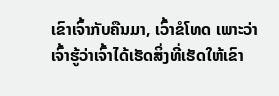ເຂົາເຈົ້າກັບຄືນມາ, ເວົ້າຂໍໂທດ ເພາະວ່າເຈົ້າຮູ້ວ່າເຈົ້າໄດ້ເຮັດສິ່ງທີ່ເຮັດໃຫ້ເຂົາ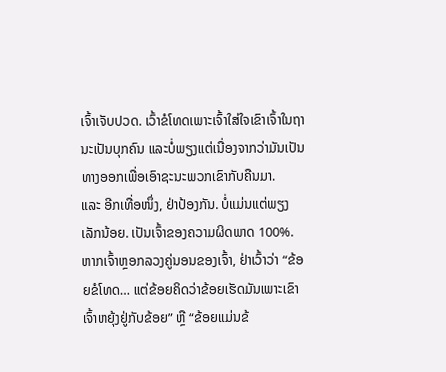ເຈົ້າເຈັບປວດ. ເວົ້າຂໍໂທດເພາະເຈົ້າໃສ່ໃຈເຂົາເຈົ້າໃນຖານະເປັນບຸກຄົນ ແລະບໍ່ພຽງແຕ່ເນື່ອງຈາກວ່າມັນເປັນທາງອອກເພື່ອເອົາຊະນະພວກເຂົາກັບຄືນມາ.
ແລະ ອີກເທື່ອໜຶ່ງ, ຢ່າປ້ອງກັນ. ບໍ່ແມ່ນແຕ່ພຽງເລັກນ້ອຍ. ເປັນເຈົ້າຂອງຄວາມຜິດພາດ 100%.
ຫາກເຈົ້າຫຼອກລວງຄູ່ນອນຂອງເຈົ້າ, ຢ່າເວົ້າວ່າ “ຂ້ອຍຂໍໂທດ… ແຕ່ຂ້ອຍຄິດວ່າຂ້ອຍເຮັດມັນເພາະເຂົາເຈົ້າຫຍຸ້ງຢູ່ກັບຂ້ອຍ” ຫຼື “ຂ້ອຍແມ່ນຂ້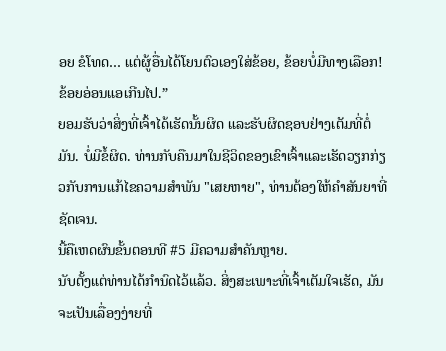ອຍ ຂໍໂທດ… ແຕ່ຜູ້ອື່ນໄດ້ໂຍນຕົວເອງໃສ່ຂ້ອຍ, ຂ້ອຍບໍ່ມີທາງເລືອກ! ຂ້ອຍອ່ອນແອເກີນໄປ.”
ຍອມຮັບວ່າສິ່ງທີ່ເຈົ້າໄດ້ເຮັດນັ້ນຜິດ ແລະຮັບຜິດຊອບຢ່າງເຕັມທີ່ຕໍ່ມັນ. ບໍ່ມີຂໍ້ຜິດ. ທ່ານກັບຄືນມາໃນຊີວິດຂອງເຂົາເຈົ້າແລະເຮັດວຽກກ່ຽວກັບການແກ້ໄຂຄວາມສໍາພັນ "ເສຍຫາຍ", ທ່ານຕ້ອງໃຫ້ຄໍາສັນຍາທີ່ຊັດເຈນ.
ນີ້ຄືເຫດຜົນຂັ້ນຕອນທີ #5 ມີຄວາມສໍາຄັນຫຼາຍ.
ນັບຕັ້ງແຕ່ທ່ານໄດ້ກໍານົດໄວ້ແລ້ວ. ສິ່ງສະເພາະທີ່ເຈົ້າເຕັມໃຈເຮັດ, ມັນຈະເປັນເລື່ອງງ່າຍທີ່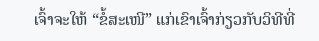ເຈົ້າຈະໃຫ້ “ຂໍ້ສະເໜີ” ແກ່ເຂົາເຈົ້າກ່ຽວກັບວິທີທີ່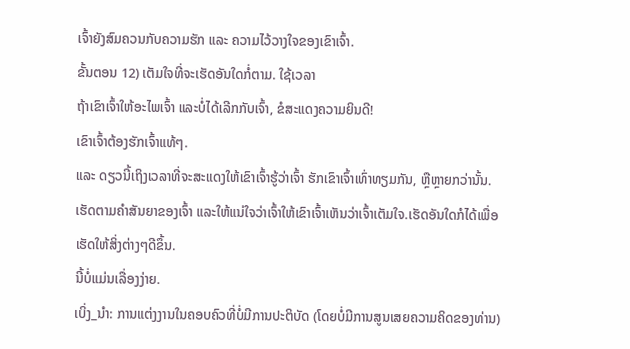ເຈົ້າຍັງສົມຄວນກັບຄວາມຮັກ ແລະ ຄວາມໄວ້ວາງໃຈຂອງເຂົາເຈົ້າ.
ຂັ້ນຕອນ 12) ເຕັມໃຈທີ່ຈະເຮັດອັນໃດກໍ່ຕາມ. ໃຊ້ເວລາ
ຖ້າເຂົາເຈົ້າໃຫ້ອະໄພເຈົ້າ ແລະບໍ່ໄດ້ເລີກກັບເຈົ້າ, ຂໍສະແດງຄວາມຍິນດີ!
ເຂົາເຈົ້າຕ້ອງຮັກເຈົ້າແທ້ໆ.
ແລະ ດຽວນີ້ເຖິງເວລາທີ່ຈະສະແດງໃຫ້ເຂົາເຈົ້າຮູ້ວ່າເຈົ້າ ຮັກເຂົາເຈົ້າເທົ່າທຽມກັນ, ຫຼືຫຼາຍກວ່ານັ້ນ.
ເຮັດຕາມຄໍາສັນຍາຂອງເຈົ້າ ແລະໃຫ້ແນ່ໃຈວ່າເຈົ້າໃຫ້ເຂົາເຈົ້າເຫັນວ່າເຈົ້າເຕັມໃຈ.ເຮັດອັນໃດກໍໄດ້ເພື່ອເຮັດໃຫ້ສິ່ງຕ່າງໆດີຂຶ້ນ.
ນີ້ບໍ່ແມ່ນເລື່ອງງ່າຍ.
ເບິ່ງ_ນຳ: ການແຕ່ງງານໃນຄອບຄົວທີ່ບໍ່ມີການປະຕິບັດ (ໂດຍບໍ່ມີການສູນເສຍຄວາມຄິດຂອງທ່ານ)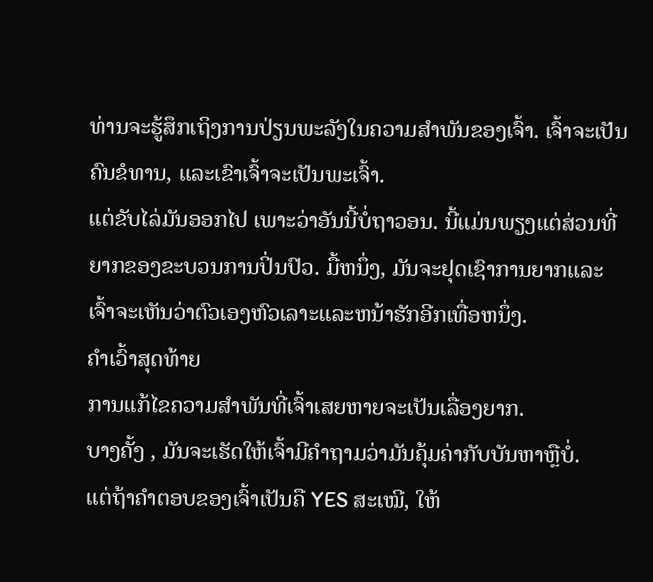ທ່ານຈະຮູ້ສຶກເຖິງການປ່ຽນພະລັງໃນຄວາມສຳພັນຂອງເຈົ້າ. ເຈົ້າຈະເປັນຄົນຂໍທານ, ແລະເຂົາເຈົ້າຈະເປັນພະເຈົ້າ.
ແຕ່ຂັບໄລ່ມັນອອກໄປ ເພາະວ່າອັນນີ້ບໍ່ຖາວອນ. ນີ້ແມ່ນພຽງແຕ່ສ່ວນທີ່ຍາກຂອງຂະບວນການປິ່ນປົວ. ມື້ຫນຶ່ງ, ມັນຈະຢຸດເຊົາການຍາກແລະເຈົ້າຈະເຫັນວ່າຕົວເອງຫົວເລາະແລະຫນ້າຮັກອີກເທື່ອຫນຶ່ງ.
ຄໍາເວົ້າສຸດທ້າຍ
ການແກ້ໄຂຄວາມສໍາພັນທີ່ເຈົ້າເສຍຫາຍຈະເປັນເລື່ອງຍາກ.
ບາງຄັ້ງ , ມັນຈະເຮັດໃຫ້ເຈົ້າມີຄຳຖາມວ່າມັນຄຸ້ມຄ່າກັບບັນຫາຫຼືບໍ່.
ແຕ່ຖ້າຄຳຕອບຂອງເຈົ້າເປັນຄື YES ສະເໝີ, ໃຫ້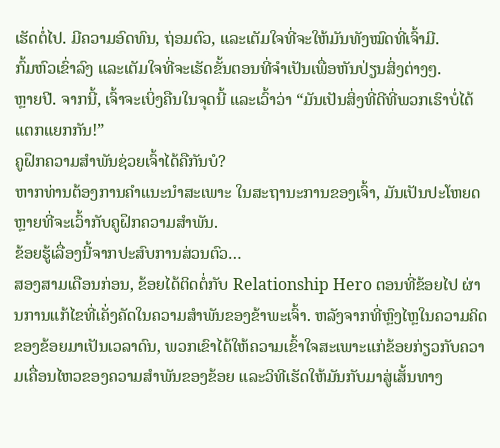ເຮັດຕໍ່ໄປ. ມີຄວາມອົດທົນ, ຖ່ອມຕົວ, ແລະເຕັມໃຈທີ່ຈະໃຫ້ມັນທັງໝົດທີ່ເຈົ້າມີ.
ກົ້ມຫົວເຂົ່າລົງ ແລະເຕັມໃຈທີ່ຈະເຮັດຂັ້ນຕອນທີ່ຈໍາເປັນເພື່ອຫັນປ່ຽນສິ່ງຕ່າງໆ.
ຫຼາຍປີ. ຈາກນີ້, ເຈົ້າຈະເບິ່ງຄືນໃນຈຸດນີ້ ແລະເວົ້າວ່າ “ມັນເປັນສິ່ງທີ່ດີທີ່ພວກເຮົາບໍ່ໄດ້ແຕກແຍກກັນ!”
ຄູຝຶກຄວາມສຳພັນຊ່ວຍເຈົ້າໄດ້ຄືກັນບໍ?
ຫາກທ່ານຕ້ອງການຄຳແນະນຳສະເພາະ ໃນສະຖານະການຂອງເຈົ້າ, ມັນເປັນປະໂຫຍດຫຼາຍທີ່ຈະເວົ້າກັບຄູຝຶກຄວາມສຳພັນ.
ຂ້ອຍຮູ້ເລື່ອງນີ້ຈາກປະສົບການສ່ວນຕົວ…
ສອງສາມເດືອນກ່ອນ, ຂ້ອຍໄດ້ຕິດຕໍ່ກັບ Relationship Hero ຕອນທີ່ຂ້ອຍໄປ ຜ່ານການແກ້ໄຂທີ່ເຄັ່ງຄັດໃນຄວາມສໍາພັນຂອງຂ້າພະເຈົ້າ. ຫລັງຈາກທີ່ຫຼົງໄຫຼໃນຄວາມຄິດຂອງຂ້ອຍມາເປັນເວລາດົນ, ພວກເຂົາໄດ້ໃຫ້ຄວາມເຂົ້າໃຈສະເພາະແກ່ຂ້ອຍກ່ຽວກັບຄວາມເຄື່ອນໄຫວຂອງຄວາມສຳພັນຂອງຂ້ອຍ ແລະວິທີເຮັດໃຫ້ມັນກັບມາສູ່ເສັ້ນທາງ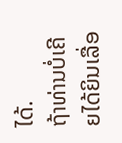ໄດ້.
ຖ້າທ່ານບໍ່ເຄີຍໄດ້ຍິນເລື່ອ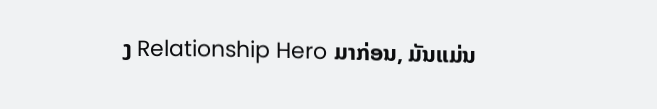ງ Relationship Hero ມາກ່ອນ, ມັນແມ່ນ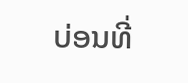ບ່ອນທີ່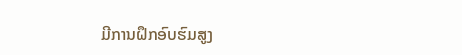ມີການຝຶກອົບຮົມສູງ